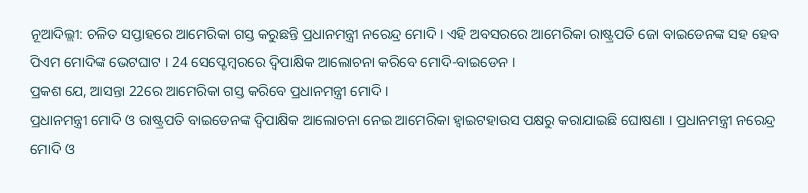ନୂଆଦିଲ୍ଲୀ: ଚଳିତ ସପ୍ତାହରେ ଆମେରିକା ଗସ୍ତ କରୁଛନ୍ତି ପ୍ରଧାନମନ୍ତ୍ରୀ ନରେନ୍ଦ୍ର ମୋଦି । ଏହି ଅବସରରେ ଆମେରିକା ରାଷ୍ଟ୍ରପତି ଜୋ ବାଇଡେନଙ୍କ ସହ ହେବ ପିଏମ ମୋଦିଙ୍କ ଭେଟଘାଟ । 24 ସେପ୍ଟେମ୍ବରରେ ଦ୍ବିପାକ୍ଷିକ ଆଲୋଚନା କରିବେ ମୋଦି-ବାଇଡେନ ।
ପ୍ରକଶ ଯେ, ଆସନ୍ତା 22ରେ ଆମେରିକା ଗସ୍ତ କରିବେ ପ୍ରଧାନମନ୍ତ୍ରୀ ମୋଦି ।
ପ୍ରଧାନମନ୍ତ୍ରୀ ମୋଦି ଓ ରାଷ୍ଟ୍ରପତି ବାଇଡେନଙ୍କ ଦ୍ବିପାକ୍ଷିକ ଆଲୋଚନା ନେଇ ଆମେରିକା ହ୍ବାଇଟହାଉସ ପକ୍ଷରୁ କରାଯାଇଛି ଘୋଷଣା । ପ୍ରଧାନମନ୍ତ୍ରୀ ନରେନ୍ଦ୍ର ମୋଦି ଓ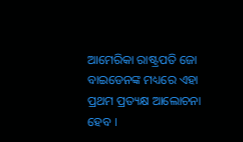ଆମେରିକା ରାଷ୍ଟ୍ରପତି ଜୋ ବାଇଡେନଙ୍କ ମଧ୍ୟରେ ଏହା ପ୍ରଥମ ପ୍ରତ୍ୟକ୍ଷ ଆଲୋଚନା ହେବ ।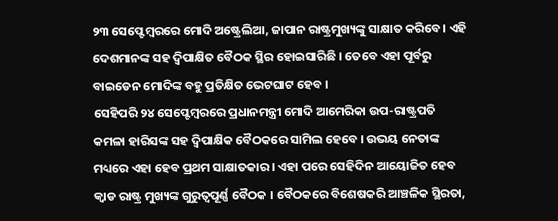୨୩ ସେପ୍ଟେମ୍ବରରେ ମୋଦି ଅଷ୍ଟ୍ରେଲିଆ, ଜାପାନ ରାଷ୍ଟ୍ରମୁଖ୍ୟଙ୍କୁ ସାକ୍ଷାତ କରିବେ। ଏହି ଦେଶମାନଙ୍କ ସହ ଦ୍ବିପାକ୍ଷିତ ବୈଠକ ସ୍ଥିର ହୋଇସାରିଛି । ତେବେ ଏହା ପୂର୍ବରୁ ବାଇଡେନ ମୋଦିଙ୍କ ବହୁ ପ୍ରତିକ୍ଷିତ ଭେଟଘାଟ ହେବ ।
ସେହିପରି ୨୪ ସେପ୍ଟେମ୍ବରରେ ପ୍ରଧାନମନ୍ତ୍ରୀ ମୋଦି ଆମେରିକା ଉପ-ରାଷ୍ଟ୍ରପତି କମଳା ହାରିସଙ୍କ ସହ ଦ୍ବିପାକ୍ଷିକ ବୈଠକରେ ସାମିଲ ହେବେ । ଉଭୟ ନେତାଙ୍କ ମଧ୍ୟରେ ଏହା ହେବ ପ୍ରଥମ ସାକ୍ଷାତକାର । ଏହା ପରେ ସେହିଦିନ ଆୟୋଜିତ ହେବ କ୍ବାଡ ରାଷ୍ଟ୍ର ମୁଖ୍ୟଙ୍କ ଗୁରୁତ୍ବପୂର୍ଣ୍ଣ ବୈଠକ । ବୈଠକରେ ବିଶେଷକରି ଆଞ୍ଚଳିକ ସ୍ଥିରତା,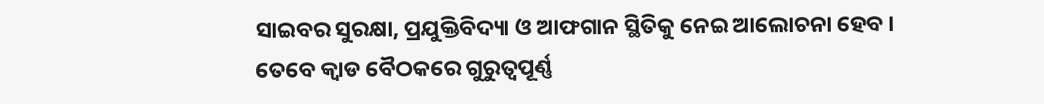ସାଇବର ସୁରକ୍ଷା, ପ୍ରଯୁକ୍ତିବିଦ୍ୟା ଓ ଆଫଗାନ ସ୍ଥିତିକୁ ନେଇ ଆଲୋଚନା ହେବ ।
ତେବେ କ୍ବାଡ ବୈଠକରେ ଗୁରୁତ୍ବପୂର୍ଣ୍ଣ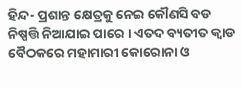ହିନ୍ଦ- ପ୍ରଶାନ୍ତ କ୍ଷେତ୍ରକୁ ନେଇ କୌଣସି ବଡ ନିଷ୍ପତ୍ତି ନିଆଯାଇ ପାରେ । ଏତଦ ବ୍ୟତୀତ କ୍ବାଡ ବୈଠକରେ ମହାମାରୀ କୋରୋନା ଓ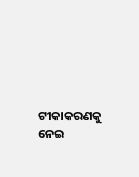ଟୀକାକରଣକୁ ନେଇ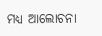ମଧ୍ୟ ଆଲୋଚନା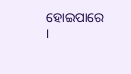ହୋଇପାରେ ।